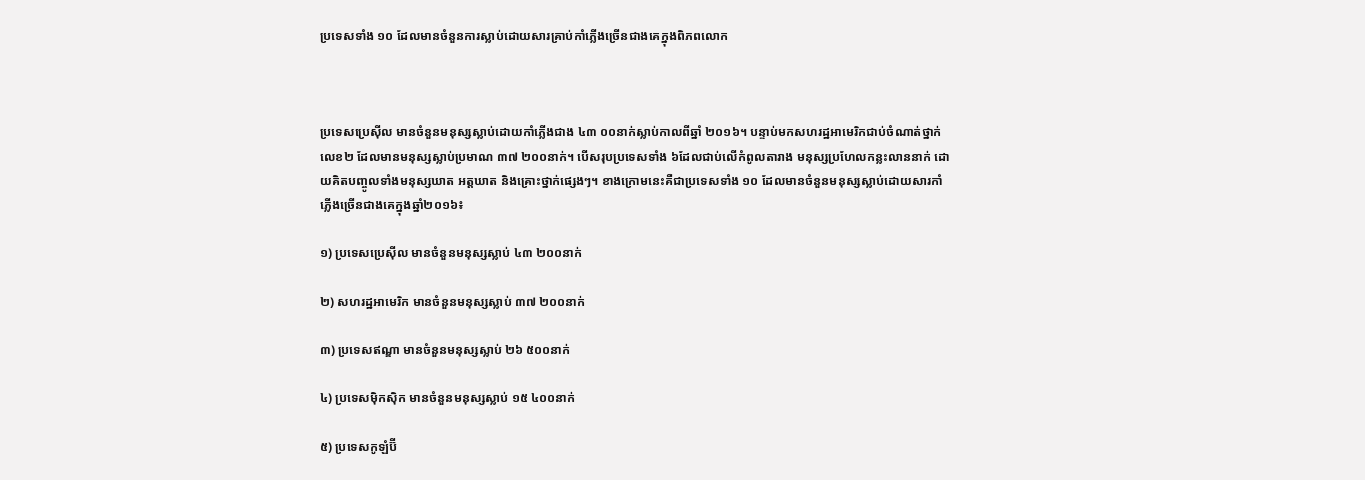ប្រទេសទាំង ១០ ដែលមានចំនួនការស្លាប់ដោយសារគ្រាប់កាំភ្លើងច្រើនជាងគេក្នុងពិភពលោក



ប្រទេសប្រេស៊ីល មានចំនួនមនុស្សស្លាប់ដោយកាំភ្លើងជាង ៤៣ ០០នាក់ស្លាប់កាលពីឆ្នាំ ២០១៦។ បន្ទាប់មកសហរដ្ឋអាមេរិកជាប់ចំណាត់ថ្នាក់លេខ២ ដែលមានមនុស្សស្លាប់ប្រមាណ ៣៧ ២០០នាក់។ បើសរុបប្រទេសទាំង ៦ដែលជាប់លើកំពូលតារាង មនុស្សប្រហែលកន្លះលាននាក់ ដោយគិតបញ្ចូលទាំងមនុស្សឃាត អត្តឃាត និងគ្រោះថ្នាក់ផ្សេងៗ។ ខាងក្រោមនេះគឺជាប្រទេសទាំង ១០ ដែលមានចំនួនមនុស្សស្លាប់ដោយសារកាំភ្លើងច្រើនជាងគេក្នុងឆ្នាំ២០១៦៖

១) ប្រទេសប្រេស៊ីល មានចំនួនមនុស្សស្លាប់ ៤៣ ២០០នាក់

២) សហរដ្ឋអាមេរិក មានចំនួនមនុស្សស្លាប់ ៣៧ ២០០នាក់

៣) ប្រទេសឥណ្ឌា មានចំនួនមនុស្សស្លាប់ ២៦ ៥០០នាក់

៤) ប្រទេសម៉ិកស៊ិក មានចំនួនមនុស្សស្លាប់ ១៥ ៤០០នាក់

៥) ប្រទេសកូឡំប៊ី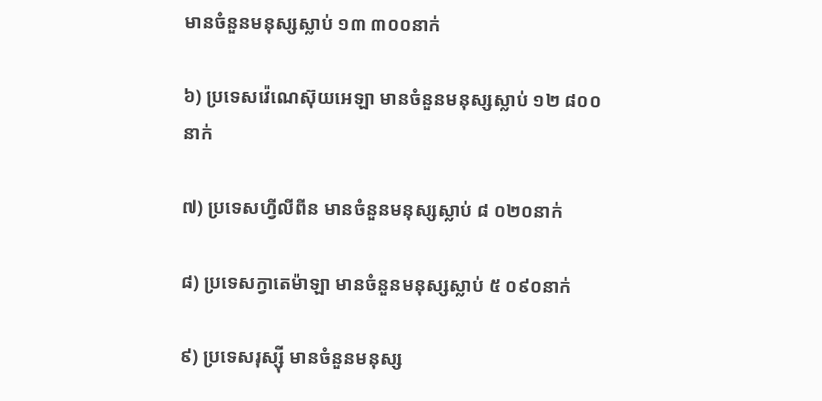មានចំនួនមនុស្សស្លាប់ ១៣ ៣០០នាក់

៦) ប្រទេសវ៉េណេស៊ុយអេឡា មានចំនួនមនុស្សស្លាប់ ១២ ៨០០នាក់

៧) ប្រទេសហ្វីលីពីន មានចំនួនមនុស្សស្លាប់ ៨ ០២០នាក់

៨) ប្រទេសក្វាតេម៉ាឡា មានចំនួនមនុស្សស្លាប់ ៥ ០៩០នាក់

៩) ប្រទេសរុស្ស៊ី មានចំនួនមនុស្ស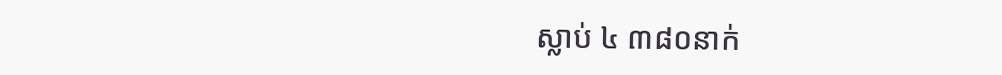ស្លាប់ ៤ ៣៨០នាក់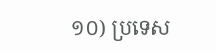១០) ប្រទេស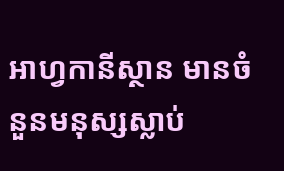អាហ្វកានីស្ថាន មានចំនួនមនុស្សស្លាប់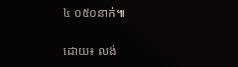៤ ០៥០នាក់៕

ដោយ៖ លង់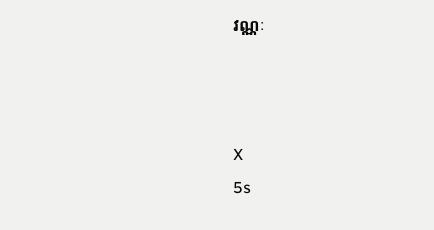វណ្ណៈ



X
5s